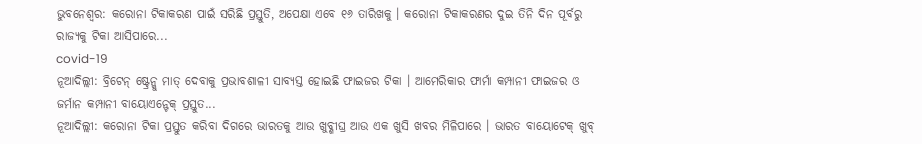ଭୁବନେଶ୍ୱର: କରୋନା ଟିକାକରଣ ପାଇଁ ସରିଛି ପ୍ରସ୍ତୁତି, ଅପେକ୍ଷା ଏବେ ୧୬ ତାରିଖକୁ । କରୋନା ଟିକାକରଣର ଦୁଇ ତିନି ଦିନ ପୂର୍ବରୁ ରାଜ୍ୟକୁ ଟିକା ଆସିପାରେ...
covid-19
ନୂଆଦିଲ୍ଲୀ: ବ୍ରିଟେନ୍ ଷ୍ଟ୍ରେନ୍କୁ ମାତ୍ ଦେବାକୁ ପ୍ରଭାବଶାଳୀ ସାବ୍ୟସ୍ତ ହୋଇଛି ଫାଇଜର ଟିକା । ଆମେରିକାର ଫାର୍ମା କମ୍ପାନୀ ଫାଇଜର ଓ ଜର୍ମାନ କମ୍ପାନୀ ବାୟୋଏନ୍ଟେକ୍ ପ୍ରସ୍ତୁତ...
ନୂଆଦିଲ୍ଲୀ: କରୋନା ଟିକା ପ୍ରସ୍ତୁତ କରିବା ଦିଗରେ ଭାରତକୁ ଆଉ ଖୁବ୍ଶୀଘ୍ର ଆଉ ଏକ ଖୁସି ଖବର ମିଳିପାରେ । ଭାରତ ବାୟୋଟେକ୍ ଖୁବ୍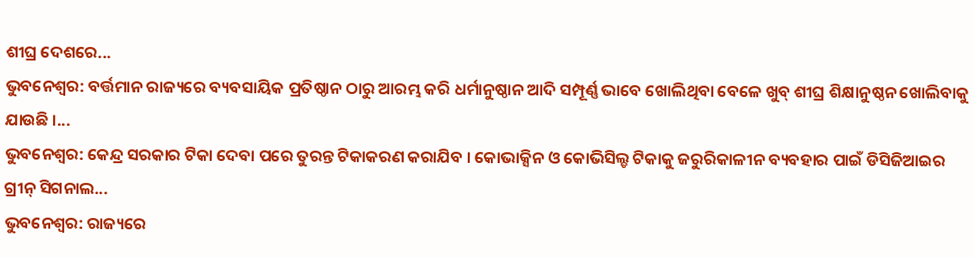ଶୀଘ୍ର ଦେଶରେ...
ଭୁବନେଶ୍ୱର: ବର୍ତ୍ତମାନ ରାଜ୍ୟରେ ବ୍ୟବସାୟିକ ପ୍ରତିଷ୍ଠାନ ଠାରୁ ଆରମ୍ଭ କରି ଧର୍ମାନୁଷ୍ଠାନ ଆଦି ସମ୍ପୂର୍ଣ୍ଣ ଭାବେ ଖୋଲିଥିବା ବେଳେ ଖୁବ୍ ଶୀଘ୍ର ଶିକ୍ଷାନୁଷ୍ଠନ ଖୋଲିବାକୁ ଯାଉଛି ।...
ଭୁବନେଶ୍ୱର: କେନ୍ଦ୍ର ସରକାର ଟିକା ଦେବା ପରେ ତୁରନ୍ତ ଟିକାକରଣ କରାଯିବ । କୋଭାକ୍ସିନ ଓ କୋଭିସିଲ୍ଡ ଟିକାକୁ ଜରୁରିକାଳୀନ ବ୍ୟବହାର ପାଇଁ ଡିସିଜିଆଇର ଗ୍ରୀନ୍ ସିଗନାଲ...
ଭୁବନେଶ୍ୱର: ରାଜ୍ୟରେ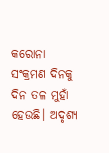କରୋନା ସଂକ୍ରମଣ ଦିନକୁ ଦିନ ତଳ ମୁହାଁ ହେଉଛି। ଅଦୃଶ୍ୟ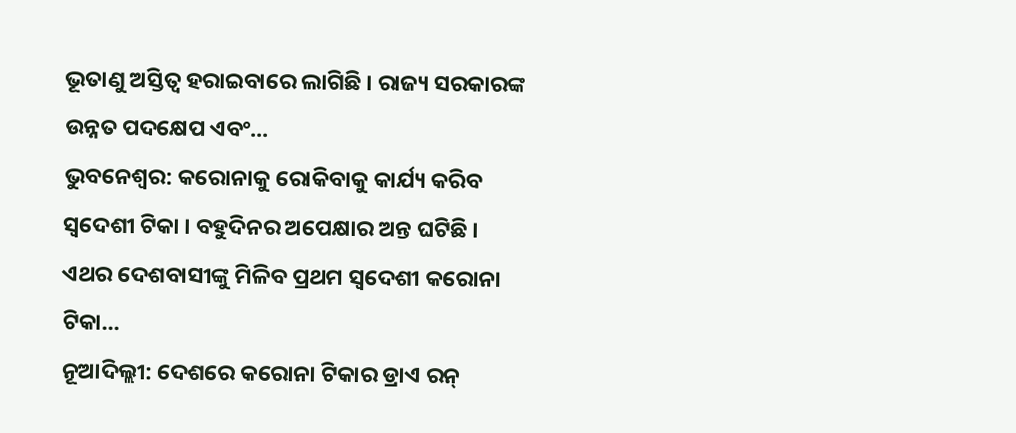ଭୂତାଣୁ ଅସ୍ତିତ୍ୱ ହରାଇବାରେ ଲାଗିଛି । ରାଜ୍ୟ ସରକାରଙ୍କ ଉନ୍ନତ ପଦକ୍ଷେପ ଏବଂ...
ଭୁବନେଶ୍ୱର: କରୋନାକୁ ରୋକିବାକୁ କାର୍ଯ୍ୟ କରିବ ସ୍ୱଦେଶୀ ଟିକା । ବହୁଦିନର ଅପେକ୍ଷାର ଅନ୍ତ ଘଟିଛି । ଏଥର ଦେଶବାସୀଙ୍କୁ ମିଳିବ ପ୍ରଥମ ସ୍ୱଦେଶୀ କରୋନା ଟିକା...
ନୂଆଦିଲ୍ଲୀ: ଦେଶରେ କରୋନା ଟିକାର ଡ୍ରାଏ ରନ୍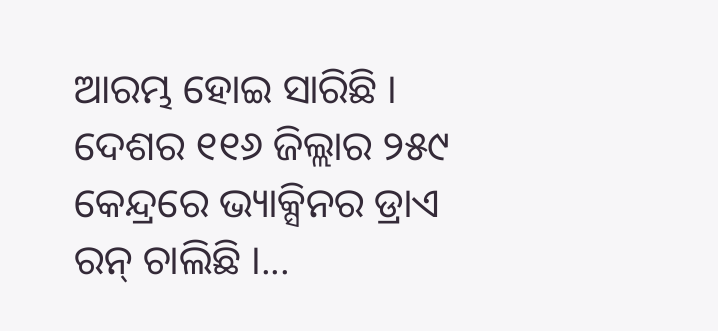ଆରମ୍ଭ ହୋଇ ସାରିଛି । ଦେଶର ୧୧୬ ଜିଲ୍ଲାର ୨୫୯ କେନ୍ଦ୍ରରେ ଭ୍ୟାକ୍ସିନର ଡ୍ରାଏ ରନ୍ ଚାଲିଛି ।...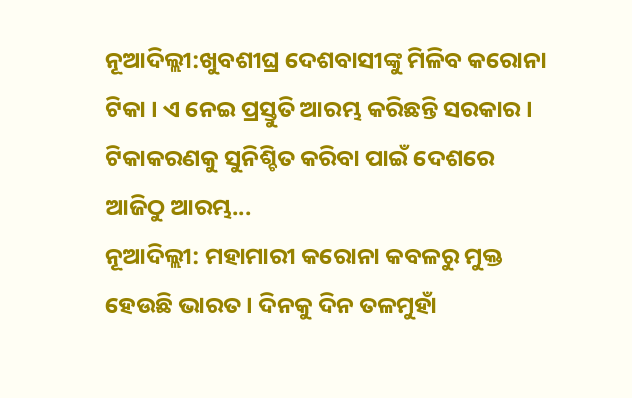ନୂଆଦିଲ୍ଲୀ:ଖୁବଶୀଘ୍ର ଦେଶବାସୀଙ୍କୁ ମିଳିବ କରୋନା ଟିକା । ଏ ନେଇ ପ୍ରସ୍ତୁତି ଆରମ୍ଭ କରିଛନ୍ତି ସରକାର । ଟିକାକରଣକୁ ସୁନିଶ୍ଚିତ କରିବା ପାଇଁ ଦେଶରେ ଆଜିଠୁ ଆରମ୍ଭ...
ନୂଆଦିଲ୍ଲୀ: ମହାମାରୀ କରୋନା କବଳରୁ ମୁକ୍ତ ହେଉଛି ଭାରତ । ଦିନକୁ ଦିନ ତଳମୁହାଁ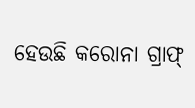ହେଉଛି କରୋନା ଗ୍ରାଫ୍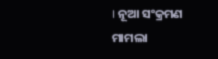। ନୂଆ ସଂକ୍ରମଣ ମାମଲା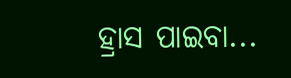ହ୍ରାସ ପାଇବା...